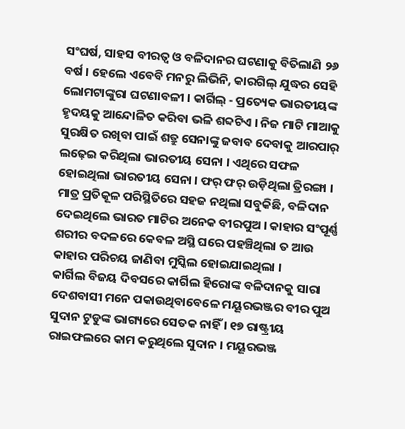ସଂଘର୍ଷ, ସାହସ ବୀରତ୍ୱ ଓ ବଳିଦାନର ଘଟଣାକୁ ବିତିଲାଣି ୨୬ ବର୍ଷ । ହେଲେ ଏବେବି ମନରୁ ଲିଭିନି, କାରଗିଲ୍ ଯୁଦ୍ଧର ସେହି ଲୋମଟାଙ୍କୁରା ଘଟଣାବଳୀ । କାର୍ଗିଲ୍ - ପ୍ରତ୍ୟେକ ଭାରତୀୟଙ୍କ ହୃଦୟକୁ ଆନ୍ଦୋଳିତ କରିବା ଭଳି ଶବ୍ଦଟିଏ । ନିଜ ମାଟି ମାଆକୁ ସୁରକ୍ଷିତ ରଖିବା ପାଇଁ ଶତ୍ରୁ ସେନାଙ୍କୁ ଜବାବ ଦେବାକୁ ଆରପାର୍ ଲଢ଼େଇ କରିଥିଲା ଭାରତୀୟ ସେନା । ଏଥିରେ ସଫଳ ହୋଇଥିଲା ଭାରତୀୟ ସେନା । ଫର୍ ଫର୍ ଉଡ଼ିଥିଲା ତ୍ରିରଙ୍ଗା । ମାତ୍ର ପ୍ରତିକୂଳ ପରିସ୍ଥିତିରେ ସହଜ ନଥିଲା ସବୁକିଛି, ବଳିଦାନ ଦେଇଥିଲେ ଭାରତ ମାଟିର ଅନେକ ବୀରପୁଅ । କାହାର ସଂପୂର୍ଣ୍ଣ ଶରୀର ବଦଳରେ କେବଳ ଅସ୍ଥି ଘରେ ପହଞ୍ଚିଥିଲା ତ ଆଉ କାହାର ପରିଚୟ ଜାଣିବା ମୁସ୍କିଲ ହୋଇଯାଇଥିଲା ।
କାର୍ଗିଲ ବିଜୟ ଦିବସରେ କାର୍ଗିଲ ହିରୋଙ୍କ ବଳିଦାନକୁ ସାରା ଦେଶବାସୀ ମନେ ପକାଉଥିବାବେଳେ ମୟୂରଭଞ୍ଜର ବୀର ପୁଅ ସୁଦାନ ଟୁଡୁଙ୍କ ଭାଗ୍ୟରେ ସେତକ ନାହିଁ । ୧୭ ରାଷ୍ଟ୍ରୀୟ ରାଇଫଲରେ କାମ କରୁଥିଲେ ସୁଦାନ । ମୟୂରଭଞ୍ଜ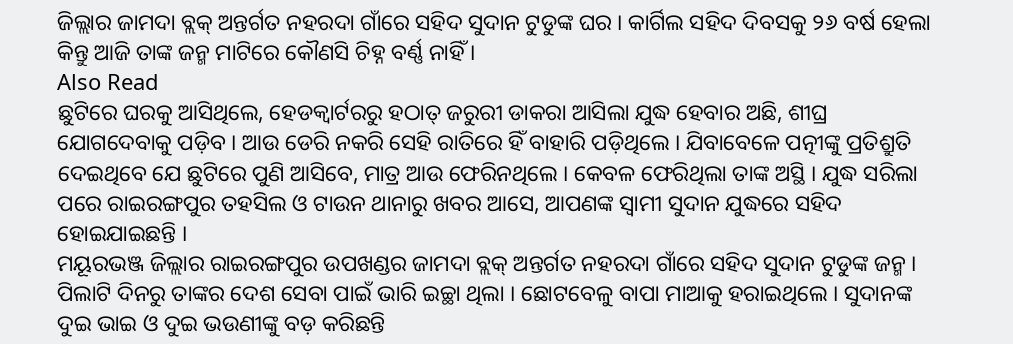ଜିଲ୍ଲାର ଜାମଦା ବ୍ଲକ୍ ଅନ୍ତର୍ଗତ ନହରଦା ଗାଁରେ ସହିଦ ସୁଦାନ ଟୁଡୁଙ୍କ ଘର । କାର୍ଗିଲ ସହିଦ ଦିବସକୁ ୨୬ ବର୍ଷ ହେଲା କିନ୍ତୁ ଆଜି ତାଙ୍କ ଜନ୍ମ ମାଟିରେ କୌଣସି ଚିହ୍ନ ବର୍ଣ୍ଣ ନାହିଁ ।
Also Read
ଛୁଟିରେ ଘରକୁ ଆସିଥିଲେ, ହେଡକ୍ୱାର୍ଟରରୁ ହଠାତ୍ ଜରୁରୀ ଡାକରା ଆସିଲା ଯୁଦ୍ଧ ହେବାର ଅଛି, ଶୀଘ୍ର ଯୋଗଦେବାକୁ ପଡ଼ିବ । ଆଉ ଡେରି ନକରି ସେହି ରାତିରେ ହିଁ ବାହାରି ପଡ଼ିଥିଲେ । ଯିବାବେଳେ ପତ୍ନୀଙ୍କୁ ପ୍ରତିଶ୍ରୁତି ଦେଇଥିବେ ଯେ ଛୁଟିରେ ପୁଣି ଆସିବେ, ମାତ୍ର ଆଉ ଫେରିନଥିଲେ । କେବଳ ଫେରିଥିଲା ତାଙ୍କ ଅସ୍ଥି । ଯୁଦ୍ଧ ସରିଲା ପରେ ରାଇରଙ୍ଗପୁର ତହସିଲ ଓ ଟାଉନ ଥାନାରୁ ଖବର ଆସେ, ଆପଣଙ୍କ ସ୍ୱାମୀ ସୁଦାନ ଯୁଦ୍ଧରେ ସହିଦ ହୋଇଯାଇଛନ୍ତି ।
ମୟୂରଭଞ୍ଜ ଜିଲ୍ଲାର ରାଇରଙ୍ଗପୁର ଉପଖଣ୍ଡର ଜାମଦା ବ୍ଲକ୍ ଅନ୍ତର୍ଗତ ନହରଦା ଗାଁରେ ସହିଦ ସୁଦାନ ଟୁଡୁଙ୍କ ଜନ୍ମ । ପିଲାଟି ଦିନରୁ ତାଙ୍କର ଦେଶ ସେବା ପାଇଁ ଭାରି ଇଚ୍ଛା ଥିଲା । ଛୋଟବେଳୁ ବାପା ମାଆକୁ ହରାଇଥିଲେ । ସୁଦାନଙ୍କ ଦୁଇ ଭାଇ ଓ ଦୁଇ ଭଉଣୀଙ୍କୁ ବଡ଼ କରିଛନ୍ତି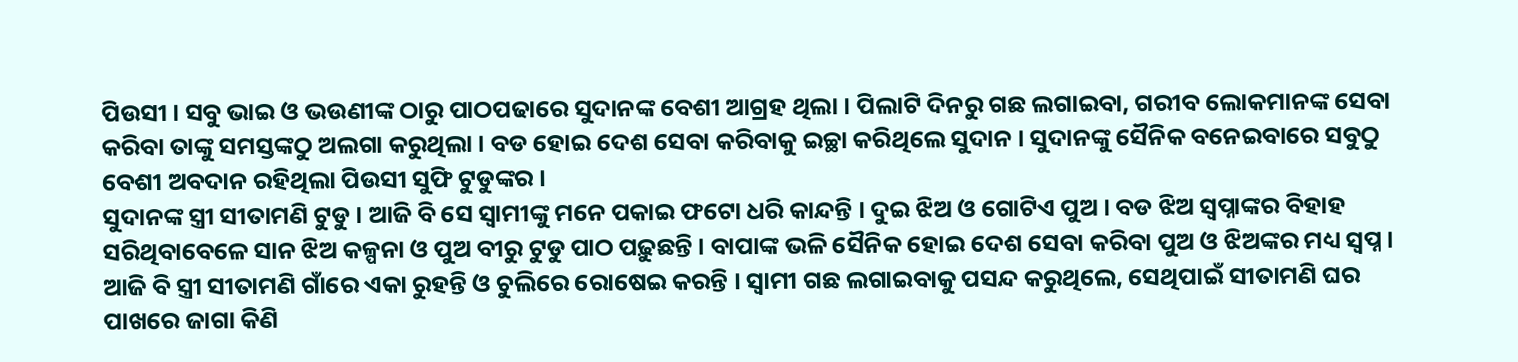ପିଉସୀ । ସବୁ ଭାଇ ଓ ଭଉଣୀଙ୍କ ଠାରୁ ପାଠପଢାରେ ସୁଦାନଙ୍କ ବେଶୀ ଆଗ୍ରହ ଥିଲା । ପିଲାଟି ଦିନରୁ ଗଛ ଲଗାଇବା, ଗରୀବ ଲୋକମାନଙ୍କ ସେବା କରିବା ତାଙ୍କୁ ସମସ୍ତଙ୍କଠୁ ଅଲଗା କରୁଥିଲା । ବଡ ହୋଇ ଦେଶ ସେବା କରିବାକୁ ଇଚ୍ଛା କରିଥିଲେ ସୁଦାନ । ସୁଦାନଙ୍କୁ ସୈନିକ ବନେଇବାରେ ସବୁଠୁ ବେଶୀ ଅବଦାନ ରହିଥିଲା ପିଉସୀ ସୁଫି ଟୁଡୁଙ୍କର ।
ସୁଦାନଙ୍କ ସ୍ତ୍ରୀ ସୀତାମଣି ଟୁଡୁ । ଆଜି ବି ସେ ସ୍ୱାମୀଙ୍କୁ ମନେ ପକାଇ ଫଟୋ ଧରି କାନ୍ଦନ୍ତି । ଦୁଇ ଝିଅ ଓ ଗୋଟିଏ ପୁଅ । ବଡ ଝିଅ ସ୍ଵପ୍ନାଙ୍କର ବିହାହ ସରିଥିବାବେଳେ ସାନ ଝିଅ କଳ୍ପନା ଓ ପୁଅ ବୀରୁ ଟୁଡୁ ପାଠ ପଢ଼ୁଛନ୍ତି । ବାପାଙ୍କ ଭଳି ସୈନିକ ହୋଇ ଦେଶ ସେବା କରିବା ପୁଅ ଓ ଝିଅଙ୍କର ମଧ୍ୟ ସ୍ୱପ୍ନ । ଆଜି ବି ସ୍ତ୍ରୀ ସୀତାମଣି ଗାଁରେ ଏକା ରୁହନ୍ତି ଓ ଚୁଲିରେ ରୋଷେଇ କରନ୍ତି । ସ୍ୱାମୀ ଗଛ ଲଗାଇବାକୁ ପସନ୍ଦ କରୁଥିଲେ, ସେଥିପାଇଁ ସୀତାମଣି ଘର ପାଖରେ ଜାଗା କିଣି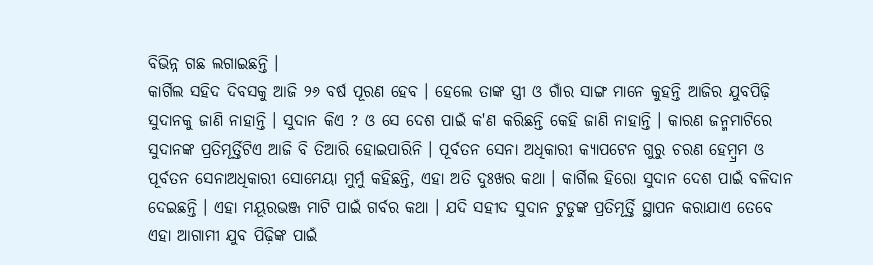ବିଭିନ୍ନ ଗଛ ଲଗାଇଛନ୍ତି ।
କାର୍ଗିଲ ସହିଦ ଦିବସକୁ ଆଜି ୨୬ ବର୍ଷ ପୂରଣ ହେବ । ହେଲେ ତାଙ୍କ ସ୍ତ୍ରୀ ଓ ଗାଁର ସାଙ୍ଗ ମାନେ କୁହନ୍ତି ଆଜିର ଯୁବପିଢ଼ି ସୁଦାନକୁ ଜାଣି ନାହାନ୍ତି । ସୁଦାନ କିଏ ? ଓ ସେ ଦେଶ ପାଇଁ କ'ଣ କରିଛନ୍ତି କେହି ଜାଣି ନାହାନ୍ତି । କାରଣ ଜନ୍ମମାଟିରେ ସୁଦାନଙ୍କ ପ୍ରତିମୂର୍ତ୍ତିଟିଏ ଆଜି ବି ତିଆରି ହୋଇପାରିନି । ପୂର୍ବତନ ସେନା ଅଧିକାରୀ କ୍ୟାପଟେନ ଗୁରୁ ଚରଣ ହେମ୍ବ୍ରମ ଓ ପୂର୍ବତନ ସେନାଅଧିକାରୀ ସୋମେୟା ମୁର୍ମୁ କହିଛନ୍ତି, ଏହା ଅତି ଦୁଃଖର କଥା । କାର୍ଗିଲ ହିରୋ ସୁଦାନ ଦେଶ ପାଇଁ ବଳିଦାନ ଦେଇଛନ୍ତି । ଏହା ମୟୂରଭଞ୍ଜ ମାଟି ପାଇଁ ଗର୍ବର କଥା । ଯଦି ସହୀଦ ସୁଦାନ ଟୁଡୁଙ୍କ ପ୍ରତିମୂର୍ତ୍ତି ସ୍ଥାପନ କରାଯାଏ ତେବେ ଏହା ଆଗାମୀ ଯୁବ ପିଢ଼ିଙ୍କ ପାଇଁ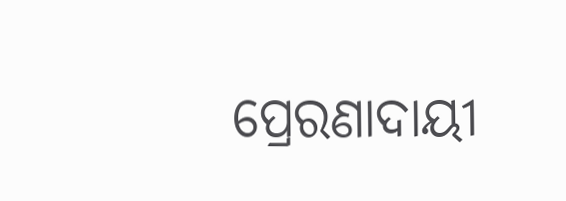ପ୍ରେରଣାଦାୟୀ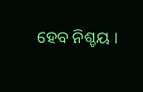ହେବ ନିଶ୍ଚୟ ।